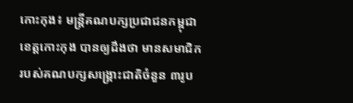កោះកុង៖ មន្ត្រីគណបក្សប្រជាជនកម្ពុជា ខេត្តកោះកុង បានឲ្យដឹងថា មានសមាជិក របស់គណបក្សសង្គ្រោះជាតិចំនួន ៣រូប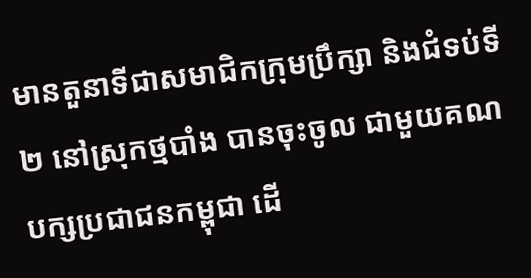មានតួនាទីជាសមាជិកក្រុមប្រឹក្សា និងជំទប់ទី២ នៅស្រុកថ្មបាំង បានចុះចូល ជាមួយគណបក្សប្រជាជនកម្ពុជា ដើ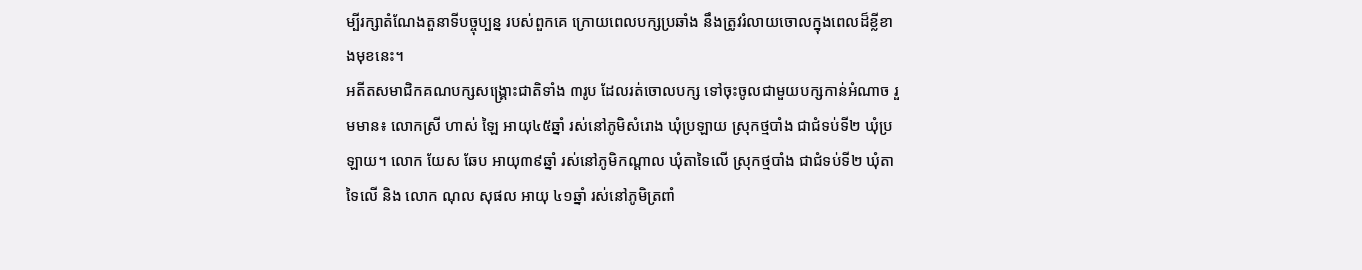ម្បីរក្សាតំណែងតួនាទីបច្ចុប្បន្ន របស់ពួកគេ ក្រោយពេលបក្សប្រឆាំង នឹងត្រូវរំលាយចោលក្នុងពេលដ៏ខ្លីខាងមុខនេះ។
អតីតសមាជិកគណបក្សសង្គ្រោះជាតិទាំង ៣រូប ដែលរត់ចោលបក្ស ទៅចុះចូលជាមួយបក្សកាន់អំណាច រួមមាន៖ លោកស្រី ហាស់ ឡៃ អាយុ៤៥ឆ្នាំ រស់នៅភូមិសំរោង ឃុំប្រឡាយ ស្រុកថ្មបាំង ជាជំទប់ទី២ ឃុំប្រឡាយ។ លោក យែស ឆែប អាយុ៣៩ឆ្នាំ រស់នៅភូមិកណ្តាល ឃុំតាទៃលើ ស្រុកថ្មបាំង ជាជំទប់ទី២ ឃុំតាទៃលើ និង លោក ណុល សុផល អាយុ ៤១ឆ្នាំ រស់នៅភូមិត្រពាំ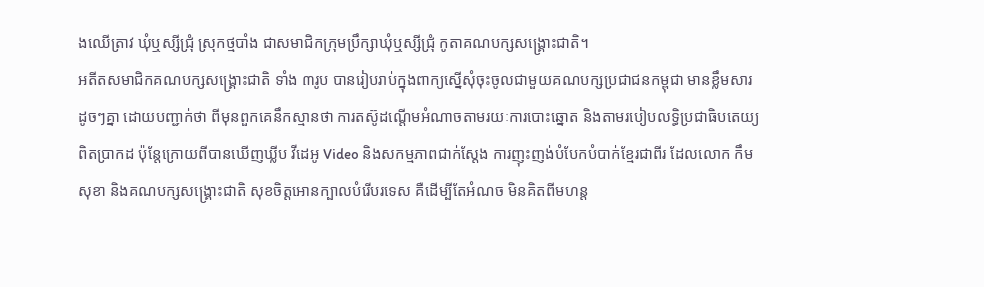ងឈើត្រាវ ឃុំឬស្សីជ្រុំ ស្រុកថ្មបាំង ជាសមាជិកក្រុមប្រឹក្សាឃុំឬស្សីជ្រុំ កូតាគណបក្សសង្គ្រោះជាតិ។
អតីតសមាជិកគណបក្សសង្គ្រោះជាតិ ទាំង ៣រូប បានរៀបរាប់ក្នុងពាក្យស្នើសុំចុះចូលជាមួយគណបក្សប្រជាជនកម្ពុជា មានខ្លឹមសារដូចៗគ្នា ដោយបញ្ជាក់ថា ពីមុនពួកគេនឹកស្មានថា ការតស៊ូដណ្តើមអំណាចតាមរយៈការបោះឆ្នោត និងតាមរបៀបលទ្ធិប្រជាធិបតេយ្យពិតប្រាកដ ប៉ុន្តែក្រោយពីបានឃើញឃ្លីប វីដេអូ Video និងសកម្មភាពជាក់ស្តែង ការញុះញង់បំបែកបំបាក់ខ្មែរជាពីរ ដែលលោក កឹម សុខា និងគណបក្សសង្គ្រោះជាតិ សុខចិត្តអោនក្បាលបំរើបរទេស គឺដើម្បីតែអំណច មិនគិតពីមហន្ត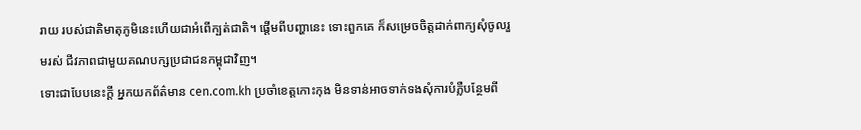រាយ របស់ជាតិមាតុភូមិនេះហើយជាអំពើក្បត់ជាតិ។ ផ្តើមពីបញ្ហានេះ ទោះពួកគេ ក៏សម្រេចចិត្តដាក់ពាក្យសុំចូលរួមរស់ ជីវភាពជាមួយគណបក្សប្រជាជនកម្ពុជាវិញ។
ទោះជាបែបនេះក្តី អ្នកយកព័ត៌មាន cen.com.kh ប្រចាំខេត្តកោះកុង មិនទាន់អាចទាក់ទងសុំការបំភ្លឺបន្ថែមពី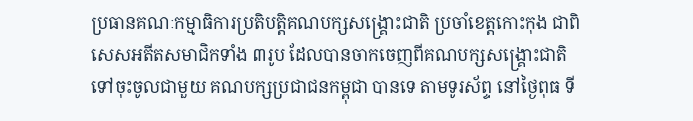ប្រធានគណៈកម្មាធិការប្រតិបត្តិគណបក្សសង្គ្រោះជាតិ ប្រចាំខេត្តកោះកុង ជាពិសេសអតីតសមាជិកទាំង ៣រូប ដែលបានចាកចេញពីគណបក្សសង្គ្រោះជាតិ ទៅចុះចូលជាមួយ គណបក្សប្រជាជនកម្ពុជា បានទេ តាមទូរស័ព្ទ នៅថ្ងៃពុធ ទី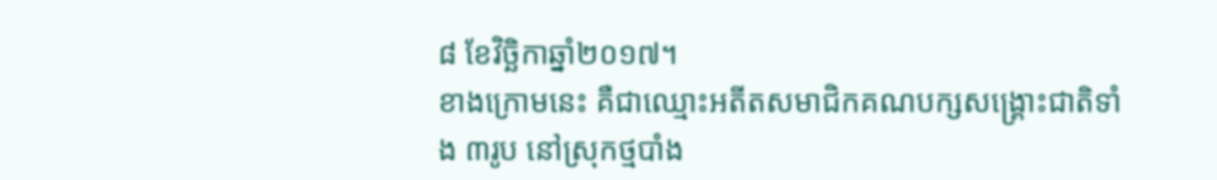៨ ខែវិច្ឆិកាឆ្នាំ២០១៧។
ខាងក្រោមនេះ គឺជាឈ្មោះអតីតសមាជិកគណបក្សសង្គ្រោះជាតិទាំង ៣រូប នៅស្រុកថ្មបាំង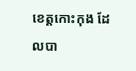ខេត្តកោះកុង ដែលបា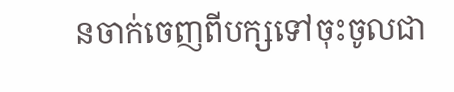នចាក់ចេញពីបក្សទៅចុះចូលជា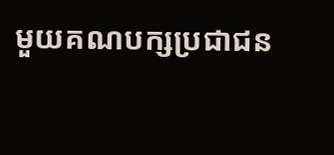មួយគណបក្សប្រជាជន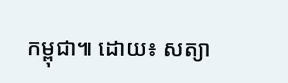កម្ពុជា៕ ដោយ៖ សត្យា